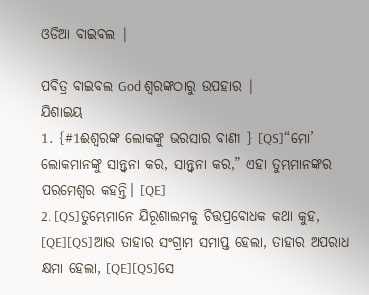ଓଡିଆ ବାଇବଲ |

ପବିତ୍ର ବାଇବଲ God ଶ୍ବରଙ୍କଠାରୁ ଉପହାର |
ଯିଶାଇୟ
1. {#1ଈଶ୍ୱରଙ୍କ ଲୋକଙ୍କୁ ଭରସାର ବାଣୀ } [QS]“ମୋ’ ଲୋକମାନଙ୍କୁ ସାନ୍ତ୍ୱନା କର, ସାନ୍ତ୍ୱନା କର,” ଏହା ତୁମ୍ଭମାନଙ୍କର ପରମେଶ୍ୱର କହନ୍ତି। [QE]
2. [QS]ତୁମ୍ଭେମାନେ ଯିରୂଶାଲମକୁ ଚିତ୍ତପ୍ରବୋଧକ କଥା କୁହ, [QE][QS]ଆଉ ତାହାର ସଂଗ୍ରାମ ସମାପ୍ତ ହେଲା, ତାହାର ଅପରାଧ କ୍ଷମା ହେଲା, [QE][QS]ସେ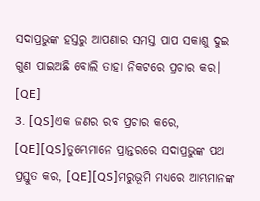ସଦାପ୍ରଭୁଙ୍କ ହସ୍ତରୁ ଆପଣାର ସମସ୍ତ ପାପ ସକାଶୁ ଦୁଇ ଗୁଣ ପାଇଅଛି ବୋଲି ତାହା ନିକଟରେ ପ୍ରଚାର କର। [QE]
3. [QS]ଏକ ଜଣର ରବ ପ୍ରଚାର କରେ, [QE][QS]ତୁମ୍ଭେମାନେ ପ୍ରାନ୍ତରରେ ସଦାପ୍ରଭୁଙ୍କ ପଥ ପ୍ରସ୍ତୁତ କର, [QE][QS]ମରୁଭୂମି ମଧ୍ୟରେ ଆମ୍ଭମାନଙ୍କ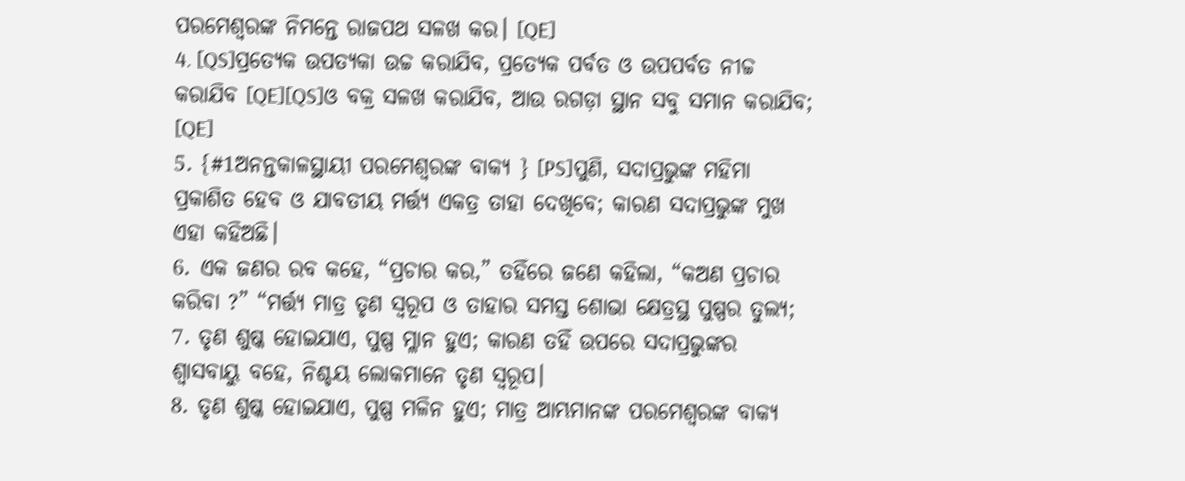ପରମେଶ୍ୱରଙ୍କ ନିମନ୍ତେ ରାଜପଥ ସଳଖ କର। [QE]
4. [QS]ପ୍ରତ୍ୟେକ ଉପତ୍ୟକା ଉଚ୍ଚ କରାଯିବ, ପ୍ରତ୍ୟେକ ପର୍ବତ ଓ ଉପପର୍ବତ ନୀଚ୍ଚ କରାଯିବ [QE][QS]ଓ ବକ୍ର ସଳଖ କରାଯିବ, ଆଉ ରଗଡ଼ା ସ୍ଥାନ ସବୁ ସମାନ କରାଯିବ; [QE]
5. {#1ଅନନ୍ତକାଳସ୍ଥାୟୀ ପରମେଶ୍ୱରଙ୍କ ବାକ୍ୟ } [PS]ପୁଣି, ସଦାପ୍ରଭୁଙ୍କ ମହିମା ପ୍ରକାଶିତ ହେବ ଓ ଯାବତୀୟ ମର୍ତ୍ତ୍ୟ ଏକତ୍ର ତାହା ଦେଖିବେ; କାରଣ ସଦାପ୍ରଭୁଙ୍କ ମୁଖ ଏହା କହିଅଛି।
6. ଏକ ଜଣର ରବ କହେ, “ପ୍ରଚାର କର,” ତହିଁରେ ଜଣେ କହିଲା, “କଅଣ ପ୍ରଚାର କରିବା ?” “ମର୍ତ୍ତ୍ୟ ମାତ୍ର ତୃଣ ସ୍ୱରୂପ ଓ ତାହାର ସମସ୍ତ ଶୋଭା କ୍ଷେତ୍ରସ୍ଥ ପୁଷ୍ପର ତୁଲ୍ୟ;
7. ତୃଣ ଶୁଷ୍କ ହୋଇଯାଏ, ପୁଷ୍ପ ମ୍ଳାନ ହୁଏ; କାରଣ ତହିଁ ଉପରେ ସଦାପ୍ରଭୁଙ୍କର ଶ୍ୱାସବାୟୁ ବହେ, ନିଶ୍ଚୟ ଲୋକମାନେ ତୃଣ ସ୍ୱରୂପ।
8. ତୃଣ ଶୁଷ୍କ ହୋଇଯାଏ, ପୁଷ୍ପ ମଳିନ ହୁଏ; ମାତ୍ର ଆମ୍ଭମାନଙ୍କ ପରମେଶ୍ୱରଙ୍କ ବାକ୍ୟ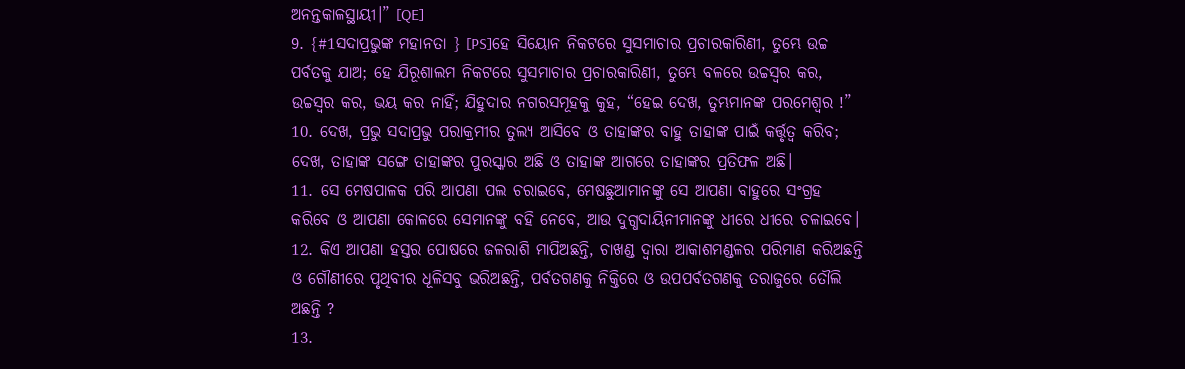ଅନନ୍ତକାଳସ୍ଥାୟୀ।” [QE]
9. {#1ସଦାପ୍ରଭୁଙ୍କ ମହାନତା } [PS]ହେ ସିୟୋନ ନିକଟରେ ସୁସମାଚାର ପ୍ରଚାରକାରିଣୀ, ତୁମ୍ଭେ ଉଚ୍ଚ ପର୍ବତକୁ ଯାଅ; ହେ ଯିରୂଶାଲମ ନିକଟରେ ସୁସମାଚାର ପ୍ରଚାରକାରିଣୀ, ତୁମ୍ଭେ ବଳରେ ଉଚ୍ଚସ୍ୱର କର, ଉଚ୍ଚସ୍ୱର କର, ଭୟ କର ନାହିଁ; ଯିହୁଦାର ନଗରସମୂହକୁ କୁହ, “ହେଇ ଦେଖ, ତୁମ୍ଭମାନଙ୍କ ପରମେଶ୍ୱର !”
10. ଦେଖ, ପ୍ରଭୁ ସଦାପ୍ରଭୁ ପରାକ୍ରମୀର ତୁଲ୍ୟ ଆସିବେ ଓ ତାହାଙ୍କର ବାହୁ ତାହାଙ୍କ ପାଇଁ କର୍ତ୍ତୃତ୍ୱ କରିବ; ଦେଖ, ତାହାଙ୍କ ସଙ୍ଗେ ତାହାଙ୍କର ପୁରସ୍କାର ଅଛି ଓ ତାହାଙ୍କ ଆଗରେ ତାହାଙ୍କର ପ୍ରତିଫଳ ଅଛି।
11. ସେ ମେଷପାଳକ ପରି ଆପଣା ପଲ ଚରାଇବେ, ମେଷଛୁଆମାନଙ୍କୁ ସେ ଆପଣା ବାହୁରେ ସଂଗ୍ରହ କରିବେ ଓ ଆପଣା କୋଳରେ ସେମାନଙ୍କୁ ବହି ନେବେ, ଆଉ ଦୁଗ୍ଧଦାୟିନୀମାନଙ୍କୁ ଧୀରେ ଧୀରେ ଚଳାଇବେ।
12. କିଏ ଆପଣା ହସ୍ତର ପୋଷରେ ଜଳରାଶି ମାପିଅଛନ୍ତି, ଚାଖଣ୍ଡ ଦ୍ୱାରା ଆକାଶମଣ୍ଡଳର ପରିମାଣ କରିଅଛନ୍ତି ଓ ଗୌଣୀରେ ପୃଥିବୀର ଧୂଳିସବୁ ଭରିଅଛନ୍ତି, ପର୍ବତଗଣକୁ ନିକ୍ତିରେ ଓ ଉପପର୍ବତଗଣକୁ ତରାଜୁରେ ତୌଲି ଅଛନ୍ତି ?
13.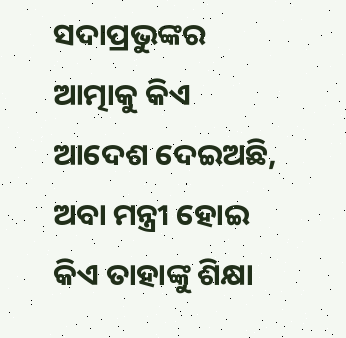ସଦାପ୍ରଭୁଙ୍କର ଆତ୍ମାକୁ କିଏ ଆଦେଶ ଦେଇଅଛି, ଅବା ମନ୍ତ୍ରୀ ହୋଇ କିଏ ତାହାଙ୍କୁ ଶିକ୍ଷା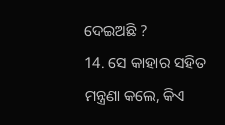ଦେଇଅଛି ?
14. ସେ କାହାର ସହିତ ମନ୍ତ୍ରଣା କଲେ, କିଏ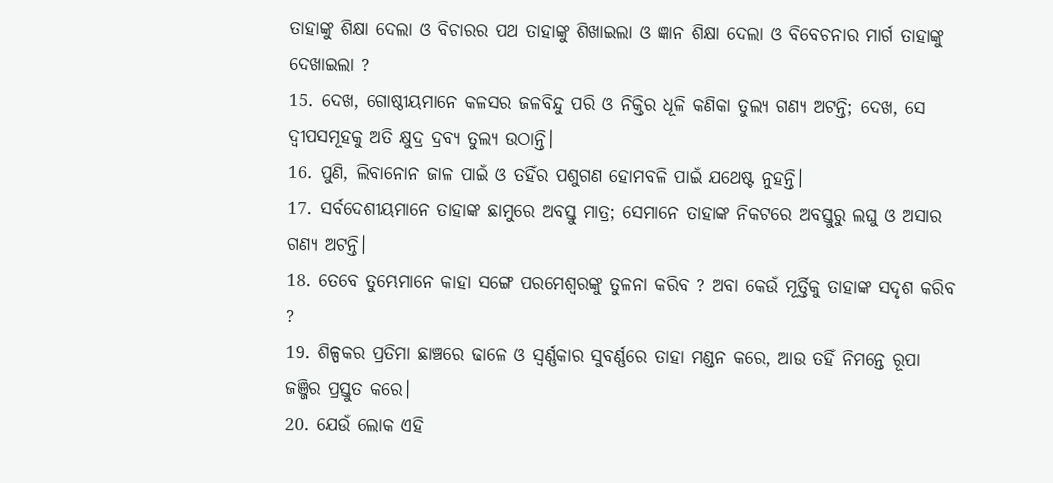ତାହାଙ୍କୁ ଶିକ୍ଷା ଦେଲା ଓ ବିଚାରର ପଥ ତାହାଙ୍କୁ ଶିଖାଇଲା ଓ ଜ୍ଞାନ ଶିକ୍ଷା ଦେଲା ଓ ବିବେଚନାର ମାର୍ଗ ତାହାଙ୍କୁ ଦେଖାଇଲା ?
15. ଦେଖ, ଗୋଷ୍ଠୀୟମାନେ କଳସର ଜଳବିନ୍ଦୁ ପରି ଓ ନିକ୍ତିର ଧୂଳି କଣିକା ତୁଲ୍ୟ ଗଣ୍ୟ ଅଟନ୍ତି; ଦେଖ, ସେ ଦ୍ୱୀପସମୂହକୁ ଅତି କ୍ଷୁଦ୍ର ଦ୍ରବ୍ୟ ତୁଲ୍ୟ ଉଠାନ୍ତି।
16. ପୁଣି, ଲିବାନୋନ ଜାଳ ପାଇଁ ଓ ତହିଁର ପଶୁଗଣ ହୋମବଳି ପାଇଁ ଯଥେଷ୍ଟ ନୁହନ୍ତି।
17. ସର୍ବଦେଶୀୟମାନେ ତାହାଙ୍କ ଛାମୁରେ ଅବସ୍ତୁ ମାତ୍ର; ସେମାନେ ତାହାଙ୍କ ନିକଟରେ ଅବସ୍ତୁରୁ ଲଘୁ ଓ ଅସାର ଗଣ୍ୟ ଅଟନ୍ତି।
18. ତେବେ ତୁମ୍ଭେମାନେ କାହା ସଙ୍ଗେ ପରମେଶ୍ୱରଙ୍କୁ ତୁଳନା କରିବ ? ଅବା କେଉଁ ମୂର୍ତ୍ତିକୁ ତାହାଙ୍କ ସଦୃଶ କରିବ ?
19. ଶିଳ୍ପକର ପ୍ରତିମା ଛାଞ୍ଚରେ ଢାଳେ ଓ ସ୍ୱର୍ଣ୍ଣକାର ସୁବର୍ଣ୍ଣରେ ତାହା ମଣ୍ଡନ କରେ, ଆଉ ତହିଁ ନିମନ୍ତେ ରୂପା ଜଞ୍ଜିର ପ୍ରସ୍ତୁତ କରେ।
20. ଯେଉଁ ଲୋକ ଏହି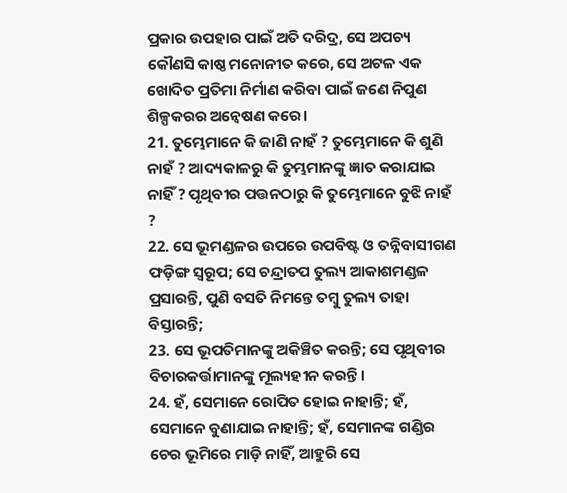ପ୍ରକାର ଉପହାର ପାଇଁ ଅତି ଦରିଦ୍ର, ସେ ଅପଚ୍ୟ କୌଣସି କାଷ୍ଠ ମନୋନୀତ କରେ, ସେ ଅଟଳ ଏକ ଖୋଦିତ ପ୍ରତିମା ନିର୍ମାଣ କରିବା ପାଇଁ ଜଣେ ନିପୁଣ ଶିଳ୍ପକରର ଅନ୍ୱେଷଣ କରେ।
21. ତୁମ୍ଭେମାନେ କି ଜାଣି ନାହଁ ? ତୁମ୍ଭେମାନେ କି ଶୁଣି ନାହଁ ? ଆଦ୍ୟକାଳରୁ କି ତୁମ୍ଭମାନଙ୍କୁ ଜ୍ଞାତ କରାଯାଇ ନାହିଁ ? ପୃଥିବୀର ପତ୍ତନଠାରୁ କି ତୁମ୍ଭେମାନେ ବୁଝି ନାହଁ ?
22. ସେ ଭୂମଣ୍ଡଳର ଉପରେ ଉପବିଷ୍ଟ ଓ ତନ୍ନିବାସୀଗଣ ଫଡ଼ିଙ୍ଗ ସ୍ୱରୂପ; ସେ ଚନ୍ଦ୍ରାତପ ତୁଲ୍ୟ ଆକାଶମଣ୍ଡଳ ପ୍ରସାରନ୍ତି, ପୁଣି ବସତି ନିମନ୍ତେ ତମ୍ବୁ ତୁଲ୍ୟ ତାହା ବିସ୍ତାରନ୍ତି;
23. ସେ ଭୂପତିମାନଙ୍କୁ ଅକିଞ୍ଚିତ କରନ୍ତି; ସେ ପୃଥିବୀର ବିଚାରକର୍ତ୍ତାମାନଙ୍କୁ ମୂଲ୍ୟହୀନ କରନ୍ତି।
24. ହଁ, ସେମାନେ ରୋପିତ ହୋଇ ନାହାନ୍ତି; ହଁ, ସେମାନେ ବୁଣାଯାଇ ନାହାନ୍ତି; ହଁ, ସେମାନଙ୍କ ଗଣ୍ଡିର ଚେର ଭୂମିରେ ମାଡ଼ି ନାହିଁ, ଆହୁରି ସେ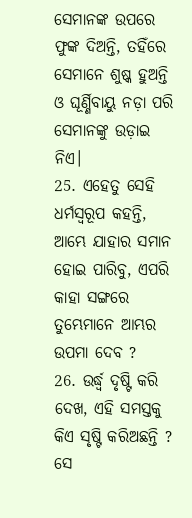ସେମାନଙ୍କ ଉପରେ ଫୁଙ୍କ ଦିଅନ୍ତି, ତହିଁରେ ସେମାନେ ଶୁଷ୍କ ହୁଅନ୍ତି ଓ ଘୂର୍ଣ୍ଣିବାୟୁ ନଡ଼ା ପରି ସେମାନଙ୍କୁ ଉଡ଼ାଇ ନିଏ।
25. ଏହେତୁ ସେହି ଧର୍ମସ୍ୱରୂପ କହନ୍ତି, ଆମ୍ଭେ ଯାହାର ସମାନ ହୋଇ ପାରିବୁ, ଏପରି କାହା ସଙ୍ଗରେ ତୁମ୍ଭେମାନେ ଆମ୍ଭର ଉପମା ଦେବ ?
26. ଉର୍ଦ୍ଧ୍ୱ ଦୃଷ୍ଟି କରି ଦେଖ, ଏହି ସମସ୍ତକୁ କିଏ ସୃଷ୍ଟି କରିଅଛନ୍ତି ? ସେ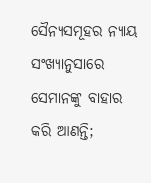ସୈନ୍ୟସମୂହର ନ୍ୟାୟ ସଂଖ୍ୟାନୁସାରେ ସେମାନଙ୍କୁ ବାହାର କରି ଆଣନ୍ତି;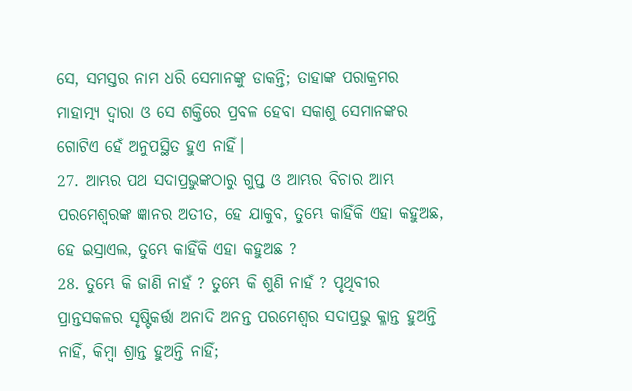ସେ, ସମସ୍ତର ନାମ ଧରି ସେମାନଙ୍କୁ ଡାକନ୍ତି; ତାହାଙ୍କ ପରାକ୍ରମର ମାହାତ୍ମ୍ୟ ଦ୍ୱାରା ଓ ସେ ଶକ୍ତିରେ ପ୍ରବଳ ହେବା ସକାଶୁ ସେମାନଙ୍କର ଗୋଟିଏ ହେଁ ଅନୁପସ୍ଥିତ ହୁଏ ନାହିଁ।
27. ଆମ୍ଭର ପଥ ସଦାପ୍ରଭୁଙ୍କଠାରୁ ଗୁପ୍ତ ଓ ଆମ୍ଭର ବିଚାର ଆମ୍ଭ ପରମେଶ୍ୱରଙ୍କ ଜ୍ଞାନର ଅତୀତ, ହେ ଯାକୁବ, ତୁମ୍ଭେ କାହିଁକି ଏହା କହୁଅଛ, ହେ ଇସ୍ରାଏଲ, ତୁମ୍ଭେ କାହିଁକି ଏହା କହୁଅଛ ?
28. ତୁମ୍ଭେ କି ଜାଣି ନାହଁ ? ତୁମ୍ଭେ କି ଶୁଣି ନାହଁ ? ପୃଥିବୀର ପ୍ରାନ୍ତସକଳର ସୃଷ୍ଟିକର୍ତ୍ତା ଅନାଦି ଅନନ୍ତ ପରମେଶ୍ୱର ସଦାପ୍ରଭୁ କ୍ଳାନ୍ତ ହୁଅନ୍ତି ନାହିଁ, କିମ୍ବା ଶ୍ରାନ୍ତ ହୁଅନ୍ତି ନାହିଁ;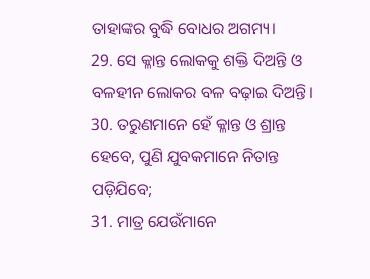ତାହାଙ୍କର ବୁଦ୍ଧି ବୋଧର ଅଗମ୍ୟ।
29. ସେ କ୍ଳାନ୍ତ ଲୋକକୁ ଶକ୍ତି ଦିଅନ୍ତି ଓ ବଳହୀନ ଲୋକର ବଳ ବଢ଼ାଇ ଦିଅନ୍ତି।
30. ତରୁଣମାନେ ହେଁ କ୍ଳାନ୍ତ ଓ ଶ୍ରାନ୍ତ ହେବେ, ପୁଣି ଯୁବକମାନେ ନିତାନ୍ତ ପଡ଼ିଯିବେ;
31. ମାତ୍ର ଯେଉଁମାନେ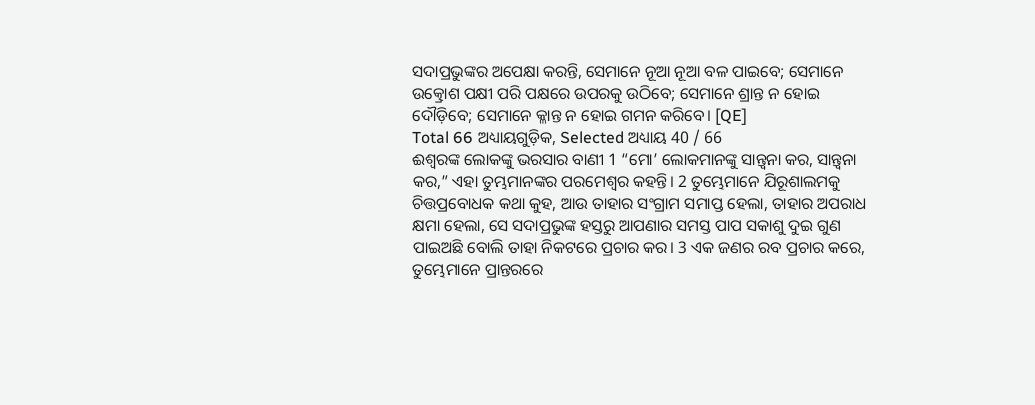ସଦାପ୍ରଭୁଙ୍କର ଅପେକ୍ଷା କରନ୍ତି, ସେମାନେ ନୂଆ ନୂଆ ବଳ ପାଇବେ; ସେମାନେ ଉତ୍କ୍ରୋଶ ପକ୍ଷୀ ପରି ପକ୍ଷରେ ଉପରକୁ ଉଠିବେ; ସେମାନେ ଶ୍ରାନ୍ତ ନ ହୋଇ ଦୌଡ଼ିବେ; ସେମାନେ କ୍ଳାନ୍ତ ନ ହୋଇ ଗମନ କରିବେ। [QE]
Total 66 ଅଧ୍ୟାୟଗୁଡ଼ିକ, Selected ଅଧ୍ୟାୟ 40 / 66
ଈଶ୍ୱରଙ୍କ ଲୋକଙ୍କୁ ଭରସାର ବାଣୀ 1 “ମୋ’ ଲୋକମାନଙ୍କୁ ସାନ୍ତ୍ୱନା କର, ସାନ୍ତ୍ୱନା କର,” ଏହା ତୁମ୍ଭମାନଙ୍କର ପରମେଶ୍ୱର କହନ୍ତି। 2 ତୁମ୍ଭେମାନେ ଯିରୂଶାଲମକୁ ଚିତ୍ତପ୍ରବୋଧକ କଥା କୁହ, ଆଉ ତାହାର ସଂଗ୍ରାମ ସମାପ୍ତ ହେଲା, ତାହାର ଅପରାଧ କ୍ଷମା ହେଲା, ସେ ସଦାପ୍ରଭୁଙ୍କ ହସ୍ତରୁ ଆପଣାର ସମସ୍ତ ପାପ ସକାଶୁ ଦୁଇ ଗୁଣ ପାଇଅଛି ବୋଲି ତାହା ନିକଟରେ ପ୍ରଚାର କର। 3 ଏକ ଜଣର ରବ ପ୍ରଚାର କରେ, ତୁମ୍ଭେମାନେ ପ୍ରାନ୍ତରରେ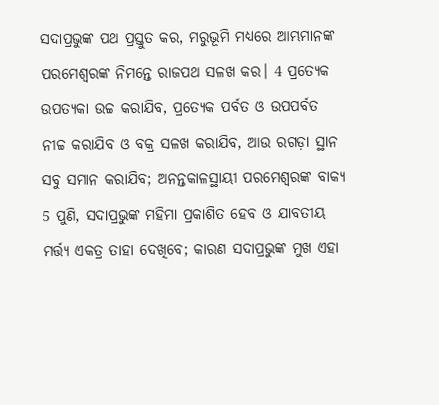ସଦାପ୍ରଭୁଙ୍କ ପଥ ପ୍ରସ୍ତୁତ କର, ମରୁଭୂମି ମଧ୍ୟରେ ଆମ୍ଭମାନଙ୍କ ପରମେଶ୍ୱରଙ୍କ ନିମନ୍ତେ ରାଜପଥ ସଳଖ କର। 4 ପ୍ରତ୍ୟେକ ଉପତ୍ୟକା ଉଚ୍ଚ କରାଯିବ, ପ୍ରତ୍ୟେକ ପର୍ବତ ଓ ଉପପର୍ବତ ନୀଚ୍ଚ କରାଯିବ ଓ ବକ୍ର ସଳଖ କରାଯିବ, ଆଉ ରଗଡ଼ା ସ୍ଥାନ ସବୁ ସମାନ କରାଯିବ; ଅନନ୍ତକାଳସ୍ଥାୟୀ ପରମେଶ୍ୱରଙ୍କ ବାକ୍ୟ 5 ପୁଣି, ସଦାପ୍ରଭୁଙ୍କ ମହିମା ପ୍ରକାଶିତ ହେବ ଓ ଯାବତୀୟ ମର୍ତ୍ତ୍ୟ ଏକତ୍ର ତାହା ଦେଖିବେ; କାରଣ ସଦାପ୍ରଭୁଙ୍କ ମୁଖ ଏହା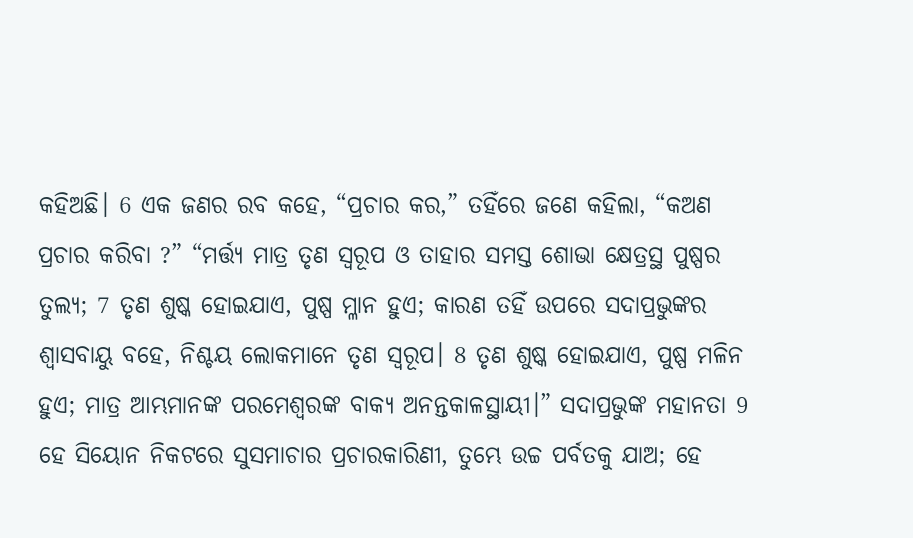କହିଅଛି। 6 ଏକ ଜଣର ରବ କହେ, “ପ୍ରଚାର କର,” ତହିଁରେ ଜଣେ କହିଲା, “କଅଣ ପ୍ରଚାର କରିବା ?” “ମର୍ତ୍ତ୍ୟ ମାତ୍ର ତୃଣ ସ୍ୱରୂପ ଓ ତାହାର ସମସ୍ତ ଶୋଭା କ୍ଷେତ୍ରସ୍ଥ ପୁଷ୍ପର ତୁଲ୍ୟ; 7 ତୃଣ ଶୁଷ୍କ ହୋଇଯାଏ, ପୁଷ୍ପ ମ୍ଳାନ ହୁଏ; କାରଣ ତହିଁ ଉପରେ ସଦାପ୍ରଭୁଙ୍କର ଶ୍ୱାସବାୟୁ ବହେ, ନିଶ୍ଚୟ ଲୋକମାନେ ତୃଣ ସ୍ୱରୂପ। 8 ତୃଣ ଶୁଷ୍କ ହୋଇଯାଏ, ପୁଷ୍ପ ମଳିନ ହୁଏ; ମାତ୍ର ଆମ୍ଭମାନଙ୍କ ପରମେଶ୍ୱରଙ୍କ ବାକ୍ୟ ଅନନ୍ତକାଳସ୍ଥାୟୀ।” ସଦାପ୍ରଭୁଙ୍କ ମହାନତା 9 ହେ ସିୟୋନ ନିକଟରେ ସୁସମାଚାର ପ୍ରଚାରକାରିଣୀ, ତୁମ୍ଭେ ଉଚ୍ଚ ପର୍ବତକୁ ଯାଅ; ହେ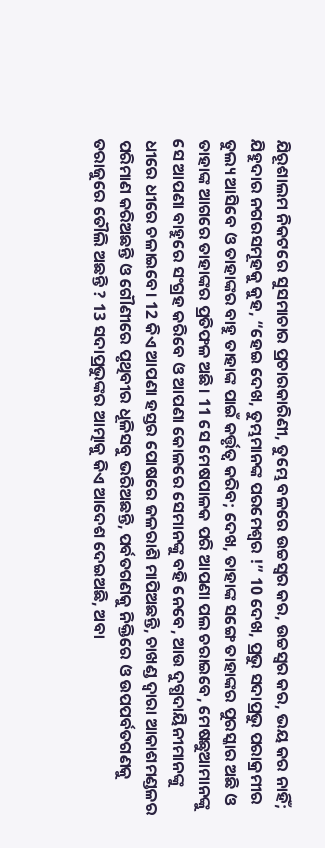ଯିରୂଶାଲମ ନିକଟରେ ସୁସମାଚାର ପ୍ରଚାରକାରିଣୀ, ତୁମ୍ଭେ ବଳରେ ଉଚ୍ଚସ୍ୱର କର, ଉଚ୍ଚସ୍ୱର କର, ଭୟ କର ନାହିଁ; ଯିହୁଦାର ନଗରସମୂହକୁ କୁହ, “ହେଇ ଦେଖ, ତୁମ୍ଭମାନଙ୍କ ପରମେଶ୍ୱର !” 10 ଦେଖ, ପ୍ରଭୁ ସଦାପ୍ରଭୁ ପରାକ୍ରମୀର ତୁଲ୍ୟ ଆସିବେ ଓ ତାହାଙ୍କର ବାହୁ ତାହାଙ୍କ ପାଇଁ କର୍ତ୍ତୃତ୍ୱ କରିବ; ଦେଖ, ତାହାଙ୍କ ସଙ୍ଗେ ତାହାଙ୍କର ପୁରସ୍କାର ଅଛି ଓ ତାହାଙ୍କ ଆଗରେ ତାହାଙ୍କର ପ୍ରତିଫଳ ଅଛି। 11 ସେ ମେଷପାଳକ ପରି ଆପଣା ପଲ ଚରାଇବେ, ମେଷଛୁଆମାନଙ୍କୁ ସେ ଆପଣା ବାହୁରେ ସଂଗ୍ରହ କରିବେ ଓ ଆପଣା କୋଳରେ ସେମାନଙ୍କୁ ବହି ନେବେ, ଆଉ ଦୁଗ୍ଧଦାୟିନୀମାନଙ୍କୁ ଧୀରେ ଧୀରେ ଚଳାଇବେ। 12 କିଏ ଆପଣା ହସ୍ତର ପୋଷରେ ଜଳରାଶି ମାପିଅଛନ୍ତି, ଚାଖଣ୍ଡ ଦ୍ୱାରା ଆକାଶମଣ୍ଡଳର ପରିମାଣ କରିଅଛନ୍ତି ଓ ଗୌଣୀରେ ପୃଥିବୀର ଧୂଳିସବୁ ଭରିଅଛନ୍ତି, ପର୍ବତଗଣକୁ ନିକ୍ତିରେ ଓ ଉପପର୍ବତଗଣକୁ ତରାଜୁରେ ତୌଲି ଅଛନ୍ତି ? 13 ସଦାପ୍ରଭୁଙ୍କର ଆତ୍ମାକୁ କିଏ ଆଦେଶ ଦେଇଅଛି, ଅବା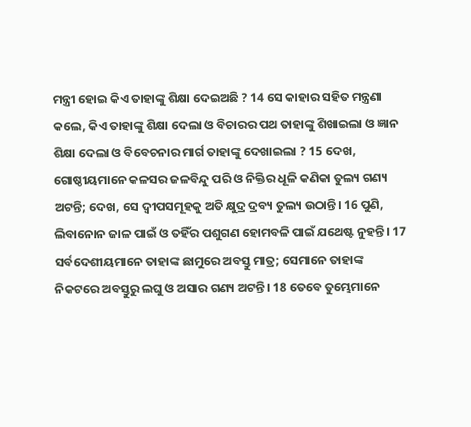ମନ୍ତ୍ରୀ ହୋଇ କିଏ ତାହାଙ୍କୁ ଶିକ୍ଷା ଦେଇଅଛି ? 14 ସେ କାହାର ସହିତ ମନ୍ତ୍ରଣା କଲେ, କିଏ ତାହାଙ୍କୁ ଶିକ୍ଷା ଦେଲା ଓ ବିଚାରର ପଥ ତାହାଙ୍କୁ ଶିଖାଇଲା ଓ ଜ୍ଞାନ ଶିକ୍ଷା ଦେଲା ଓ ବିବେଚନାର ମାର୍ଗ ତାହାଙ୍କୁ ଦେଖାଇଲା ? 15 ଦେଖ, ଗୋଷ୍ଠୀୟମାନେ କଳସର ଜଳବିନ୍ଦୁ ପରି ଓ ନିକ୍ତିର ଧୂଳି କଣିକା ତୁଲ୍ୟ ଗଣ୍ୟ ଅଟନ୍ତି; ଦେଖ, ସେ ଦ୍ୱୀପସମୂହକୁ ଅତି କ୍ଷୁଦ୍ର ଦ୍ରବ୍ୟ ତୁଲ୍ୟ ଉଠାନ୍ତି। 16 ପୁଣି, ଲିବାନୋନ ଜାଳ ପାଇଁ ଓ ତହିଁର ପଶୁଗଣ ହୋମବଳି ପାଇଁ ଯଥେଷ୍ଟ ନୁହନ୍ତି। 17 ସର୍ବଦେଶୀୟମାନେ ତାହାଙ୍କ ଛାମୁରେ ଅବସ୍ତୁ ମାତ୍ର; ସେମାନେ ତାହାଙ୍କ ନିକଟରେ ଅବସ୍ତୁରୁ ଲଘୁ ଓ ଅସାର ଗଣ୍ୟ ଅଟନ୍ତି। 18 ତେବେ ତୁମ୍ଭେମାନେ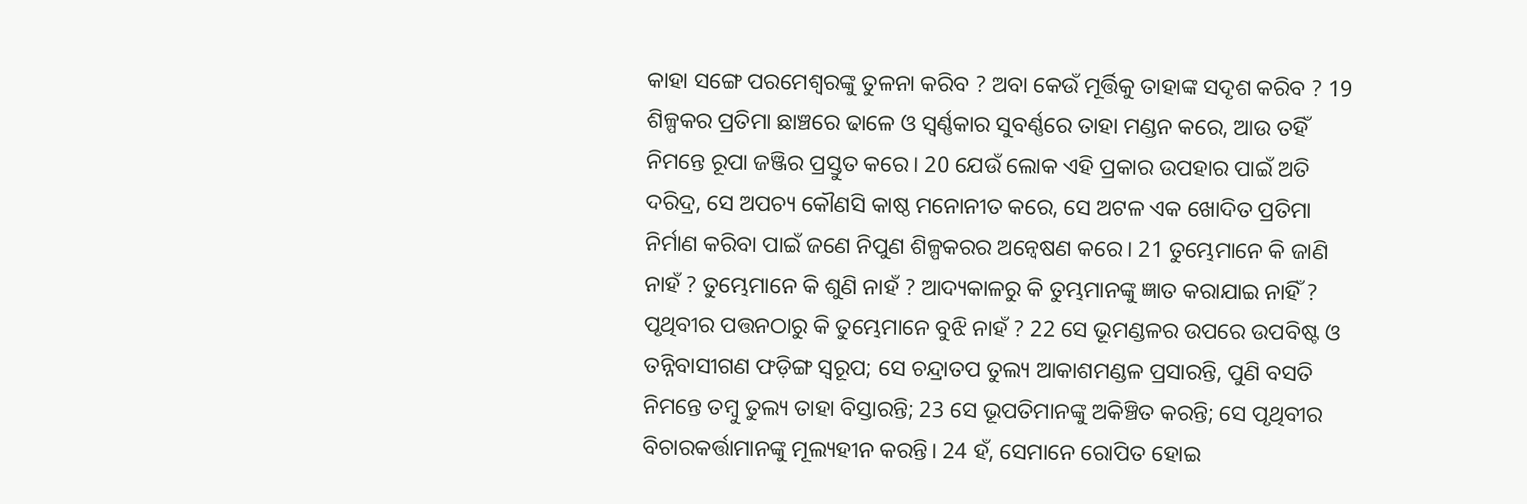କାହା ସଙ୍ଗେ ପରମେଶ୍ୱରଙ୍କୁ ତୁଳନା କରିବ ? ଅବା କେଉଁ ମୂର୍ତ୍ତିକୁ ତାହାଙ୍କ ସଦୃଶ କରିବ ? 19 ଶିଳ୍ପକର ପ୍ରତିମା ଛାଞ୍ଚରେ ଢାଳେ ଓ ସ୍ୱର୍ଣ୍ଣକାର ସୁବର୍ଣ୍ଣରେ ତାହା ମଣ୍ଡନ କରେ, ଆଉ ତହିଁ ନିମନ୍ତେ ରୂପା ଜଞ୍ଜିର ପ୍ରସ୍ତୁତ କରେ। 20 ଯେଉଁ ଲୋକ ଏହି ପ୍ରକାର ଉପହାର ପାଇଁ ଅତି ଦରିଦ୍ର, ସେ ଅପଚ୍ୟ କୌଣସି କାଷ୍ଠ ମନୋନୀତ କରେ, ସେ ଅଟଳ ଏକ ଖୋଦିତ ପ୍ରତିମା ନିର୍ମାଣ କରିବା ପାଇଁ ଜଣେ ନିପୁଣ ଶିଳ୍ପକରର ଅନ୍ୱେଷଣ କରେ। 21 ତୁମ୍ଭେମାନେ କି ଜାଣି ନାହଁ ? ତୁମ୍ଭେମାନେ କି ଶୁଣି ନାହଁ ? ଆଦ୍ୟକାଳରୁ କି ତୁମ୍ଭମାନଙ୍କୁ ଜ୍ଞାତ କରାଯାଇ ନାହିଁ ? ପୃଥିବୀର ପତ୍ତନଠାରୁ କି ତୁମ୍ଭେମାନେ ବୁଝି ନାହଁ ? 22 ସେ ଭୂମଣ୍ଡଳର ଉପରେ ଉପବିଷ୍ଟ ଓ ତନ୍ନିବାସୀଗଣ ଫଡ଼ିଙ୍ଗ ସ୍ୱରୂପ; ସେ ଚନ୍ଦ୍ରାତପ ତୁଲ୍ୟ ଆକାଶମଣ୍ଡଳ ପ୍ରସାରନ୍ତି, ପୁଣି ବସତି ନିମନ୍ତେ ତମ୍ବୁ ତୁଲ୍ୟ ତାହା ବିସ୍ତାରନ୍ତି; 23 ସେ ଭୂପତିମାନଙ୍କୁ ଅକିଞ୍ଚିତ କରନ୍ତି; ସେ ପୃଥିବୀର ବିଚାରକର୍ତ୍ତାମାନଙ୍କୁ ମୂଲ୍ୟହୀନ କରନ୍ତି। 24 ହଁ, ସେମାନେ ରୋପିତ ହୋଇ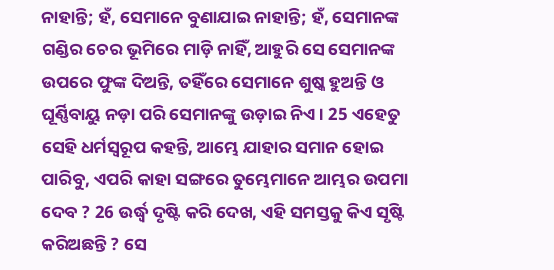ନାହାନ୍ତି; ହଁ, ସେମାନେ ବୁଣାଯାଇ ନାହାନ୍ତି; ହଁ, ସେମାନଙ୍କ ଗଣ୍ଡିର ଚେର ଭୂମିରେ ମାଡ଼ି ନାହିଁ, ଆହୁରି ସେ ସେମାନଙ୍କ ଉପରେ ଫୁଙ୍କ ଦିଅନ୍ତି, ତହିଁରେ ସେମାନେ ଶୁଷ୍କ ହୁଅନ୍ତି ଓ ଘୂର୍ଣ୍ଣିବାୟୁ ନଡ଼ା ପରି ସେମାନଙ୍କୁ ଉଡ଼ାଇ ନିଏ। 25 ଏହେତୁ ସେହି ଧର୍ମସ୍ୱରୂପ କହନ୍ତି, ଆମ୍ଭେ ଯାହାର ସମାନ ହୋଇ ପାରିବୁ, ଏପରି କାହା ସଙ୍ଗରେ ତୁମ୍ଭେମାନେ ଆମ୍ଭର ଉପମା ଦେବ ? 26 ଉର୍ଦ୍ଧ୍ୱ ଦୃଷ୍ଟି କରି ଦେଖ, ଏହି ସମସ୍ତକୁ କିଏ ସୃଷ୍ଟି କରିଅଛନ୍ତି ? ସେ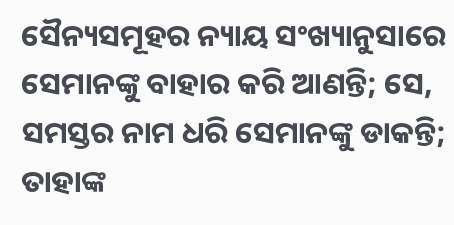ସୈନ୍ୟସମୂହର ନ୍ୟାୟ ସଂଖ୍ୟାନୁସାରେ ସେମାନଙ୍କୁ ବାହାର କରି ଆଣନ୍ତି; ସେ, ସମସ୍ତର ନାମ ଧରି ସେମାନଙ୍କୁ ଡାକନ୍ତି; ତାହାଙ୍କ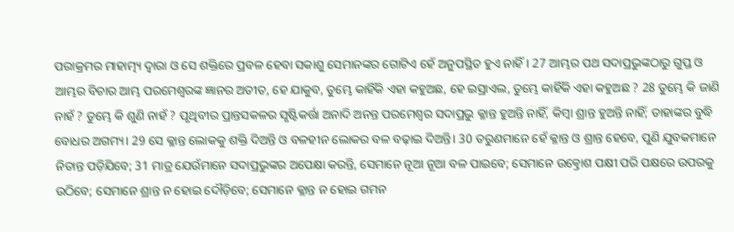ପରାକ୍ରମର ମାହାତ୍ମ୍ୟ ଦ୍ୱାରା ଓ ସେ ଶକ୍ତିରେ ପ୍ରବଳ ହେବା ସକାଶୁ ସେମାନଙ୍କର ଗୋଟିଏ ହେଁ ଅନୁପସ୍ଥିତ ହୁଏ ନାହିଁ। 27 ଆମ୍ଭର ପଥ ସଦାପ୍ରଭୁଙ୍କଠାରୁ ଗୁପ୍ତ ଓ ଆମ୍ଭର ବିଚାର ଆମ୍ଭ ପରମେଶ୍ୱରଙ୍କ ଜ୍ଞାନର ଅତୀତ, ହେ ଯାକୁବ, ତୁମ୍ଭେ କାହିଁକି ଏହା କହୁଅଛ, ହେ ଇସ୍ରାଏଲ, ତୁମ୍ଭେ କାହିଁକି ଏହା କହୁଅଛ ? 28 ତୁମ୍ଭେ କି ଜାଣି ନାହଁ ? ତୁମ୍ଭେ କି ଶୁଣି ନାହଁ ? ପୃଥିବୀର ପ୍ରାନ୍ତସକଳର ସୃଷ୍ଟିକର୍ତ୍ତା ଅନାଦି ଅନନ୍ତ ପରମେଶ୍ୱର ସଦାପ୍ରଭୁ କ୍ଳାନ୍ତ ହୁଅନ୍ତି ନାହିଁ, କିମ୍ବା ଶ୍ରାନ୍ତ ହୁଅନ୍ତି ନାହିଁ; ତାହାଙ୍କର ବୁଦ୍ଧି ବୋଧର ଅଗମ୍ୟ। 29 ସେ କ୍ଳାନ୍ତ ଲୋକକୁ ଶକ୍ତି ଦିଅନ୍ତି ଓ ବଳହୀନ ଲୋକର ବଳ ବଢ଼ାଇ ଦିଅନ୍ତି। 30 ତରୁଣମାନେ ହେଁ କ୍ଳାନ୍ତ ଓ ଶ୍ରାନ୍ତ ହେବେ, ପୁଣି ଯୁବକମାନେ ନିତାନ୍ତ ପଡ଼ିଯିବେ; 31 ମାତ୍ର ଯେଉଁମାନେ ସଦାପ୍ରଭୁଙ୍କର ଅପେକ୍ଷା କରନ୍ତି, ସେମାନେ ନୂଆ ନୂଆ ବଳ ପାଇବେ; ସେମାନେ ଉତ୍କ୍ରୋଶ ପକ୍ଷୀ ପରି ପକ୍ଷରେ ଉପରକୁ ଉଠିବେ; ସେମାନେ ଶ୍ରାନ୍ତ ନ ହୋଇ ଦୌଡ଼ିବେ; ସେମାନେ କ୍ଳାନ୍ତ ନ ହୋଇ ଗମନ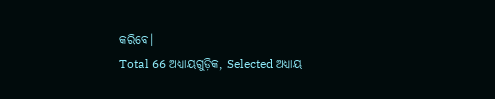କରିବେ।
Total 66 ଅଧ୍ୟାୟଗୁଡ଼ିକ, Selected ଅଧ୍ୟାୟ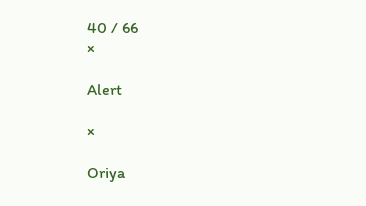40 / 66
×

Alert

×

Oriya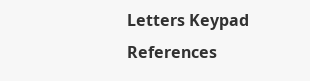Letters Keypad References